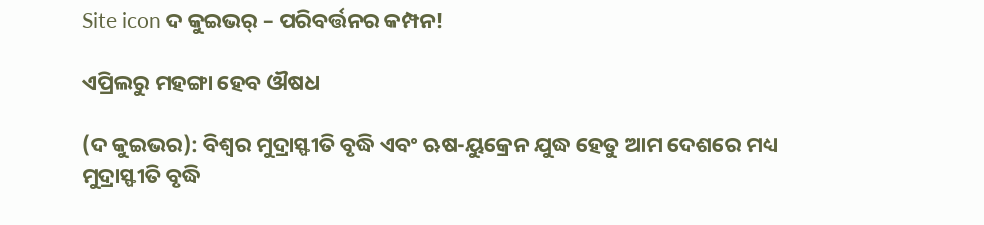Site icon ଦ କୁଇଭର୍ – ପରିବର୍ତ୍ତନର କମ୍ପନ!

ଏପ୍ରିଲରୁ ମହଙ୍ଗା ହେବ ଔଷଧ

(ଦ କୁଇଭର): ବିଶ୍ୱର ମୁଦ୍ରାସ୍ଫୀତି ବୃଦ୍ଧି ଏବଂ ଋଷ-ୟୁକ୍ରେନ ଯୁଦ୍ଧ ହେତୁ ଆମ ଦେଶରେ ମଧ୍ୟ ମୁଦ୍ରାସ୍ଫୀତି ବୃଦ୍ଧି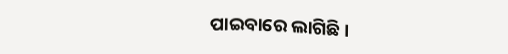ପାଇବାରେ ଲାଗିଛି।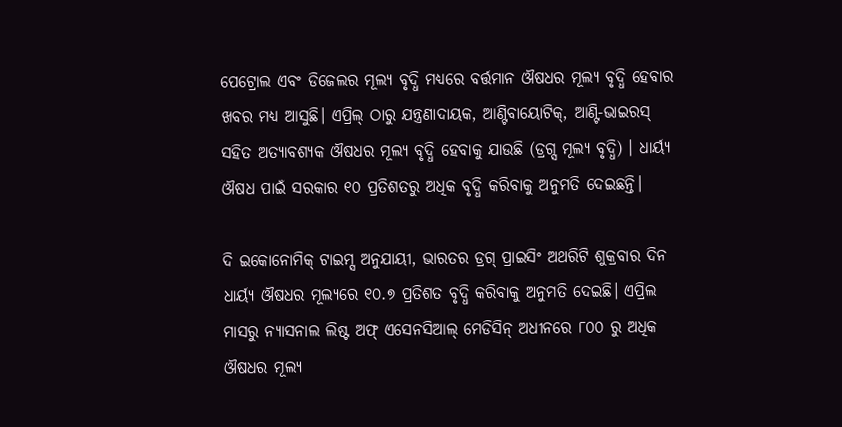ପେଟ୍ରୋଲ ଏବଂ ଡିଜେଲର ମୂଲ୍ୟ ବୃଦ୍ଧି ମଧ୍ୟରେ ବର୍ତ୍ତମାନ ଔଷଧର ମୂଲ୍ୟ ବୃଦ୍ଧି ହେବାର ଖବର ମଧ୍ୟ ଆସୁଛି। ଏପ୍ରିଲ୍ ଠାରୁ ଯନ୍ତ୍ରଣାଦାୟକ, ଆଣ୍ଟିବାୟୋଟିକ୍, ଆଣ୍ଟି-ଭାଇରସ୍ ସହିତ ଅତ୍ୟାବଶ୍ୟକ ଔଷଧର ମୂଲ୍ୟ ବୃଦ୍ଧି ହେବାକୁ ଯାଉଛି (ଡ୍ରଗ୍ସ ମୂଲ୍ୟ ବୃଦ୍ଧି) । ଧାର୍ୟ୍ୟ ଔଷଧ ପାଇଁ ସରକାର ୧୦ ପ୍ରତିଶତରୁ ଅଧିକ ବୃଦ୍ଧି କରିବାକୁ ଅନୁମତି ଦେଇଛନ୍ତି।

ଦି ଇକୋନୋମିକ୍ ଟାଇମ୍ସ ଅନୁଯାୟୀ, ଭାରତର ଡ୍ରଗ୍ ପ୍ରାଇସିଂ ଅଥରିଟି ଶୁକ୍ରବାର ଦିନ ଧାର୍ୟ୍ୟ ଔଷଧର ମୂଲ୍ୟରେ ୧୦.୭ ପ୍ରତିଶତ ବୃଦ୍ଧି କରିବାକୁ ଅନୁମତି ଦେଇଛି। ଏପ୍ରିଲ ମାସରୁ ନ୍ୟାସନାଲ ଲିଷ୍ଟ ଅଫ୍ ଏସେନସିଆଲ୍ ମେଡିସିନ୍ ଅଧୀନରେ ୮୦୦ ରୁ ଅଧିକ ଔଷଧର ମୂଲ୍ୟ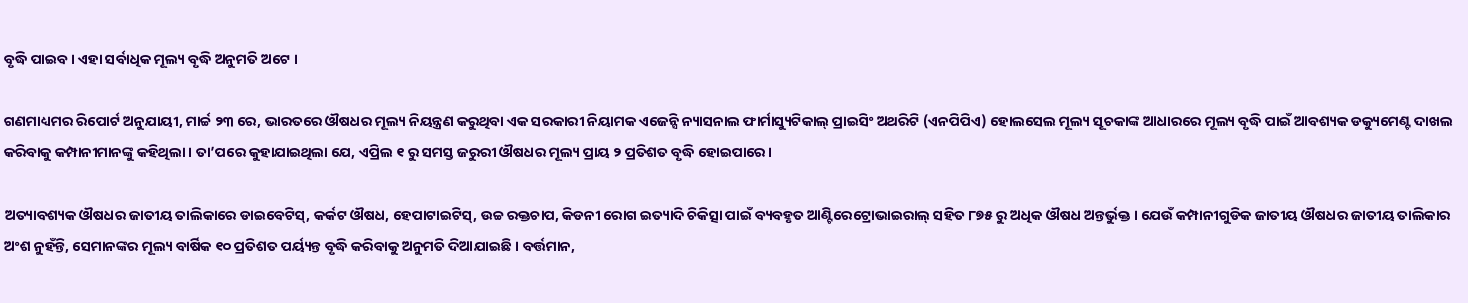ବୃଦ୍ଧି ପାଇବ । ଏହା ସର୍ବାଧିକ ମୂଲ୍ୟ ବୃଦ୍ଧି ଅନୁମତି ଅଟେ ।

ଗଣମାଧ୍ୟମର ରିପୋର୍ଟ ଅନୁଯାୟୀ, ମାର୍ଚ୍ଚ ୨୩ ରେ, ଭାରତରେ ଔଷଧର ମୂଲ୍ୟ ନିୟନ୍ତ୍ରଣ କରୁଥିବା ଏକ ସରକାରୀ ନିୟାମକ ଏଜେନ୍ସି ନ୍ୟାସନାଲ ଫାର୍ମାସ୍ୟୁଟିକାଲ୍ ପ୍ରାଇସିଂ ଅଥରିଟି (ଏନପିପିଏ) ହୋଲସେଲ ମୂଲ୍ୟ ସୂଚକାଙ୍କ ଆଧାରରେ ମୂଲ୍ୟ ବୃଦ୍ଧି ପାଇଁ ଆବଶ୍ୟକ ଡକ୍ୟୁମେଣ୍ଟ ଦାଖଲ କରିବାକୁ କମ୍ପାନୀମାନଙ୍କୁ କହିଥିଲା । ତା’ପରେ କୁହାଯାଇଥିଲା ଯେ, ଏପ୍ରିଲ ୧ ରୁ ସମସ୍ତ ଜରୁରୀ ଔଷଧର ମୂଲ୍ୟ ପ୍ରାୟ ୨ ପ୍ରତିଶତ ବୃଦ୍ଧି ହୋଇପାରେ।

ଅତ୍ୟାବଶ୍ୟକ ଔଷଧର ଜାତୀୟ ତାଲିକାରେ ଡାଇବେଟିସ୍, କର୍କଟ ଔଷଧ, ହେପାଟାଇଟିସ୍, ଉଚ୍ଚ ରକ୍ତଚାପ, କିଡନୀ ରୋଗ ଇତ୍ୟାଦି ଚିକିତ୍ସା ପାଇଁ ବ୍ୟବହୃତ ଆଣ୍ଟିରେଟ୍ରୋଭାଇରାଲ୍ ସହିତ ୮୭୫ ରୁ ଅଧିକ ଔଷଧ ଅନ୍ତର୍ଭୁକ୍ତ । ଯେଉଁ କମ୍ପାନୀଗୁଡିକ ଜାତୀୟ ଔଷଧର ଜାତୀୟ ତାଲିକାର ଅଂଶ ନୁହଁନ୍ତି, ସେମାନଙ୍କର ମୂଲ୍ୟ ବାର୍ଷିକ ୧୦ ପ୍ରତିଶତ ପର୍ୟ୍ୟନ୍ତ ବୃଦ୍ଧି କରିବାକୁ ଅନୁମତି ଦିଆଯାଇଛି । ବର୍ତ୍ତମାନ,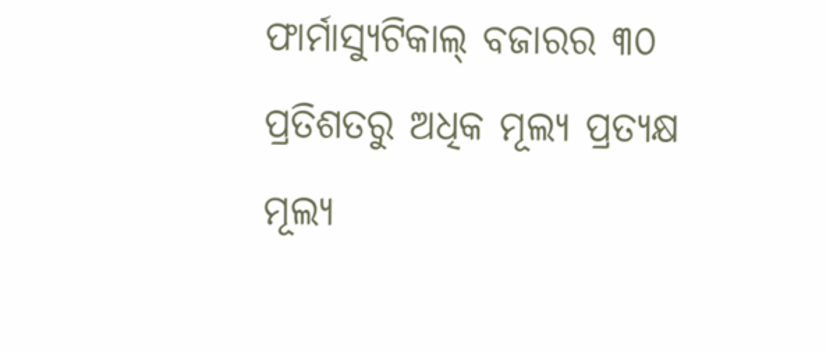ଫାର୍ମାସ୍ୟୁଟିକାଲ୍ ବଜାରର ୩୦ ପ୍ରତିଶତରୁ ଅଧିକ ମୂଲ୍ୟ ପ୍ରତ୍ୟକ୍ଷ ମୂଲ୍ୟ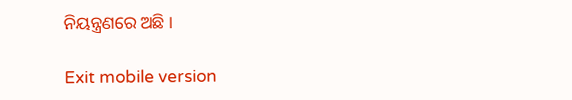ନିୟନ୍ତ୍ରଣରେ ଅଛି ।

Exit mobile version